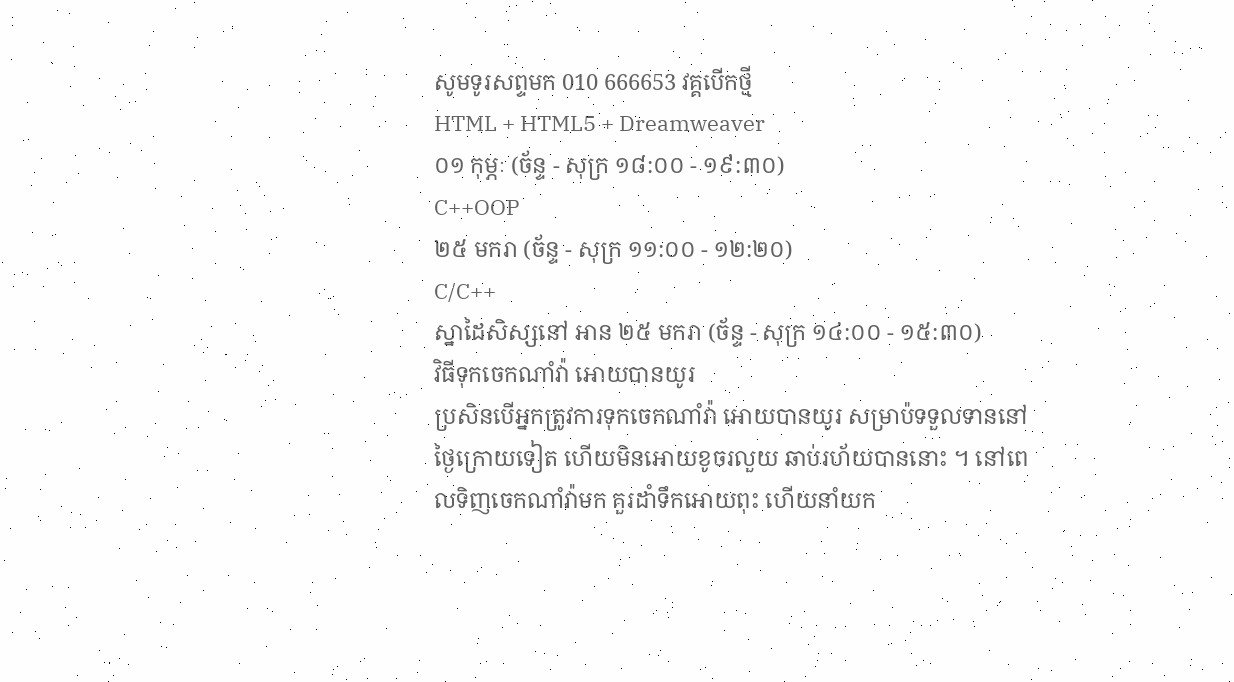សូមទូរសព្ទមក 010 666653 វគ្គបើកថ្មី
HTML + HTML5 + Dreamweaver
០១ កុម្ភៈ (ច័ន្ទ - សុក្រ ១៨:០០ - ១៩:៣០)
C++OOP
២៥ មករា (ច័ន្ទ - សុក្រ ១១:០០ - ១២:២០)
C/C++
ស្នាដៃសិស្សនៅ អាន ២៥ មករា (ច័ន្ទ - សុក្រ ១៤:០០ - ១៥:៣០)
វិធីទុកចេកណាំវ៉ា អោយបានយូរ
ប្រសិនបើអ្នកត្រូវការទុកចេកណាំវ៉ា អោយបានយូរ សម្រាប៉ទទួលទាននៅថ្ងៃក្រោយទៀត ហើយមិនអោយខូចរលួយ ឆាប់រហ័យបាននោះ ។ នៅពេលទិញចេកណាំវ៉ាមក គួរដាំទឹកអោយពុះ ហើយនាំយក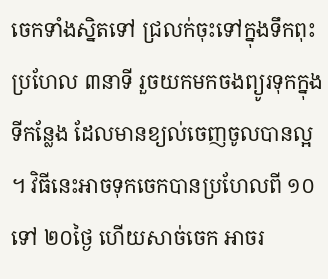ចេកទាំងស្និតទៅ ជ្រលក់ចុះទៅក្នុងទឹកពុះប្រហែល ៣នាទី រួចយកមកចងព្យូរទុកក្នុងទីកន្លែង ដែលមានខ្យល់ចេញចូលបានល្អ ។ វិធីនេះអាចទុកចេកបានប្រហែលពី ១០ទៅ ២០ថ្ងៃ ហើយសាច់ចេក អាចរ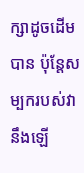ក្សាដូចដើមបាន ប៉ុន្តែសម្បករបស់វានឹងឡើ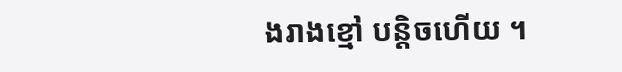ងរាងខ្មៅ បន្តិចហើយ ។